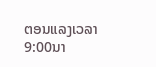ຕອນແລງເວລາ 9:00ນາ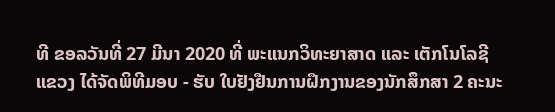ທີ ຂອລວັນທີ່ 27 ມີນາ 2020 ທີ່ ພະແນກວິທະຍາສາດ ແລະ ເຕັກໂນໂລຊີແຂວງ ໄດ້ຈັດພິທີມອບ - ຮັບ ໃບຢັງຢືນການຝຶກງານຂອງນັກສຶກສາ 2 ຄະນະ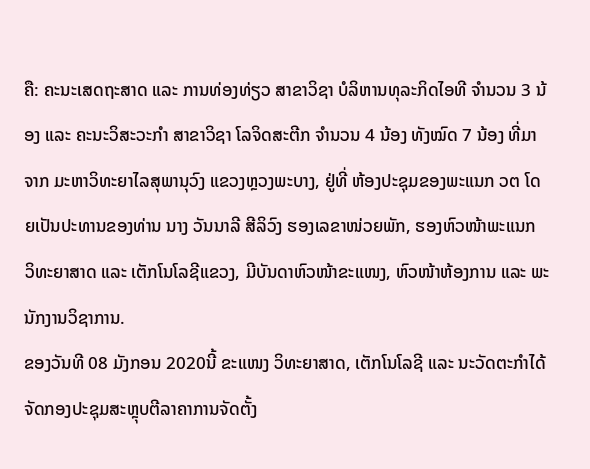ຄື: ຄະນະເສດຖະສາດ ແລະ ການທ່ອງທ່ຽວ ສາຂາວິຊາ ບໍລິຫານທຸລະກິດໄອທີ ຈຳນວນ 3 ນ້ອງ ແລະ ຄະນະວິສະວະກຳ ສາຂາວິຊາ ໂລຈິດສະຕີກ ຈຳນວນ 4 ນ້ອງ ທັງໝົດ 7 ນ້ອງ ທີ່ມາຈາກ ມະຫາວິທະຍາໄລສຸພານຸວົງ ແຂວງຫຼວງພະບາງ, ຢູ່ທີ່ ຫ້ອງປະຊຸມຂອງພະແນກ ວຕ ໂດຍເປັນປະທານຂອງທ່ານ ນາງ ວັນນາລີ ສີລິວົງ ຮອງເລຂາໜ່ວຍພັກ, ຮອງຫົວໜ້າພະແນກ ວິທະຍາສາດ ແລະ ເຕັກໂນໂລຊີແຂວງ, ມີບັນດາຫົວໜ້າຂະແໜງ, ຫົວໜ້າຫ້ອງການ ແລະ ພະນັກງານວິຊາການ.
ຂອງວັນທີ 08 ມັງກອນ 2020ນີ້ ຂະແໜງ ວິທະຍາສາດ, ເຕັກໂນໂລຊີ ແລະ ນະວັດຕະກຳໄດ້ຈັດກອງປະຊຸມສະຫຼຸບຕີລາຄາການຈັດຕັ້ງ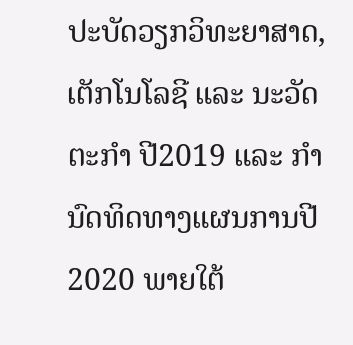ປະບັດວຽກວິທະຍາສາດ, ເຕັກໂນໂລຊີ ແລະ ນະວັດຕະກໍາ ປີ2019 ແລະ ກໍານົດທິດທາງແຜນການປີ 2020 ພາຍໃຕ້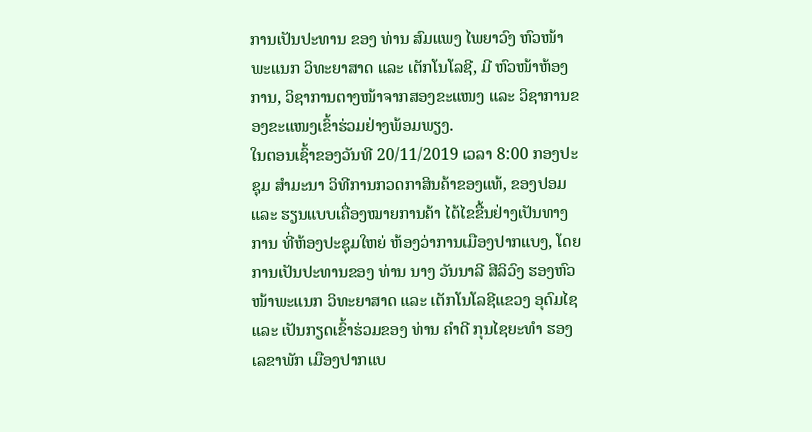ການເປັນປະທານ ຂອງ ທ່ານ ສົມແພງ ໄພຍາວົງ ຫົວໜ້າພະແນກ ວິທະຍາສາດ ແລະ ເຕັກໂນໂລຊີ, ມີ ຫົວໜ້າຫ້ອງການ, ວິຊາການຕາງໜ້າຈາກສອງຂະແໜງ ແລະ ວິຊາການຂອງຂະແໜງເຂົ້າຮ່ວມຢ່າງພ້ອມພຽງ.
ໃນຕອນເຊົ້າຂອງວັນທີ 20/11/2019 ເວລາ 8:00 ກອງປະຊຸມ ສໍາມະນາ ວິທີການກວດກາສິນຄ້າຂອງແທ້, ຂອງປອມ ແລະ ຮຽນແບບເຄື່ອງໝາຍການຄ້າ ໄດ້ໄຂຂື້ນຢ່າງເປັນທາງການ ທີ່ຫ້ອງປະຊຸມໃຫຍ່ ຫ້ອງວ່າການເມືອງປາກແບງ, ໂດຍການເປັນປະທານຂອງ ທ່ານ ນາງ ວັນນາລີ ສີລິວົງ ຮອງຫົວໜ້າພະແນກ ວິທະຍາສາດ ແລະ ເຕັກໂນໂລຊີແຂວງ ອຸດົມໄຊ ແລະ ເປັນກຽດເຂົ້າຮ່ວມຂອງ ທ່ານ ຄຳດີ ກຸນໄຊຍະທຳ ຮອງເລຂາພັກ ເມືອງປາກແບ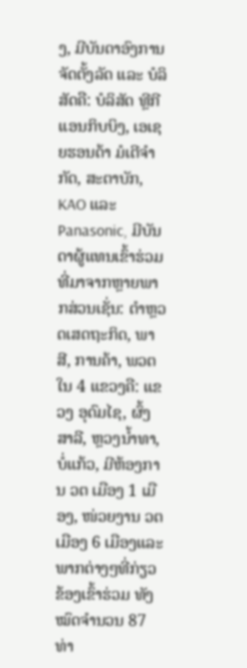ງ, ມີບັນດາອົງການຈັດຕັ້ງລັດ ແລະ ບໍລິສັດຄື: ບໍລິສັດ ທຼີກີແອນກິບບິງ, ເອເຊຍຮອນດ້າ ມໍເຕີຈຳກັດ, ສະຕາບັກ, KAO ແລະ Panasonic, ມີບັນດາຜູ້ແທນເຂົ້າຮ່ວມທີ່ມາຈາກຫຼາຍພາກສ່ວນເຊັ່ນ: ຕຳຫຼວດເສດຖະກິດ, ພາສີ, ການຄ້າ, ພວຕ ໃນ 4 ແຂວງຄື: ແຂວງ ອຸດົມໄຊ, ຜົ້ງສາລີ, ຫຼວງນ້ຳທາ, ບໍ່ແກ້ວ, ມີຫ້ອງການ ວຕ ເມືອງ 1 ເມືອງ, ໜ່ວຍງານ ວຕ ເມືອງ 6 ເມືອງແລະ ພາກຕ່າງໆທີ່ກ່ຽວຂ້ອງເຂົ້າຮ່ວມ ທັງໝົດຈຳນວນ 87 ທ່າ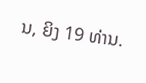ນ, ຍິງ 19 ທ່ານ.